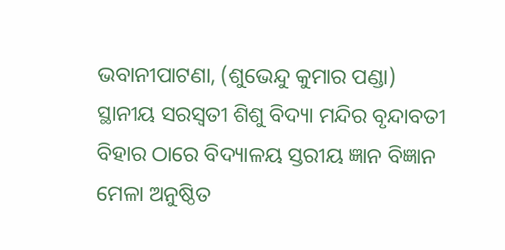ଭବାନୀପାଟଣା, (ଶୁଭେନ୍ଦୁ କୁମାର ପଣ୍ଡା) ସ୍ଥାନୀୟ ସରସ୍ଵତୀ ଶିଶୁ ବିଦ୍ୟା ମନ୍ଦିର ବୃନ୍ଦାବତୀ ବିହାର ଠାରେ ବିଦ୍ୟାଳୟ ସ୍ତରୀୟ ଜ୍ଞାନ ବିଜ୍ଞାନ ମେଳା ଅନୁଷ୍ଠିତ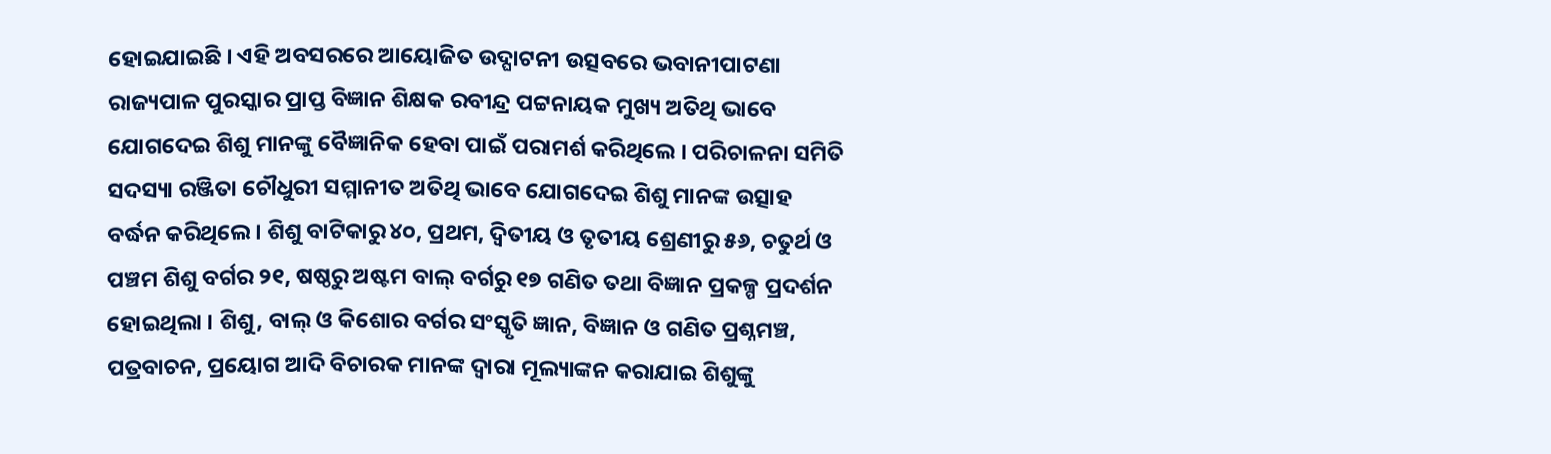ହୋଇଯାଇଛି । ଏହି ଅବସରରେ ଆୟୋଜିତ ଉଦ୍ଘାଟନୀ ଉତ୍ସବରେ ଭବାନୀପାଟଣା ରାଜ୍ୟପାଳ ପୁରସ୍କାର ପ୍ରାପ୍ତ ବିଜ୍ଞାନ ଶିକ୍ଷକ ରବୀନ୍ଦ୍ର ପଟ୍ଟନାୟକ ମୁଖ୍ୟ ଅତିଥି ଭାବେ ଯୋଗଦେଇ ଶିଶୁ ମାନଙ୍କୁ ବୈଜ୍ଞାନିକ ହେବା ପାଇଁ ପରାମର୍ଶ କରିଥିଲେ । ପରିଚାଳନା ସମିତି ସଦସ୍ୟା ରଞ୍ଜିତା ଚୌଧୁରୀ ସମ୍ମାନୀତ ଅତିଥି ଭାବେ ଯୋଗଦେଇ ଶିଶୁ ମାନଙ୍କ ଉତ୍ସାହ ବର୍ଦ୍ଧନ କରିଥିଲେ । ଶିଶୁ ବାଟିକାରୁ ୪୦, ପ୍ରଥମ, ଦ୍ୱିତୀୟ ଓ ତୃତୀୟ ଶ୍ରେଣୀରୁ ୫୬, ଚତୁର୍ଥ ଓ ପଞ୍ଚମ ଶିଶୁ ବର୍ଗର ୨୧, ଷଷ୍ଠରୁ ଅଷ୍ଟମ ବାଲ୍ ବର୍ଗରୁ ୧୭ ଗଣିତ ତଥା ବିଜ୍ଞାନ ପ୍ରକଳ୍ପ ପ୍ରଦର୍ଶନ ହୋଇଥିଲା । ଶିଶୁ, ବାଲ୍ ଓ କିଶୋର ବର୍ଗର ସଂସ୍କୃତି ଜ୍ଞାନ, ବିଜ୍ଞାନ ଓ ଗଣିତ ପ୍ରଶ୍ନମଞ୍ଚ, ପତ୍ରବାଚନ, ପ୍ରୟୋଗ ଆଦି ବିଚାରକ ମାନଙ୍କ ଦ୍ଵାରା ମୂଲ୍ୟାଙ୍କନ କରାଯାଇ ଶିଶୁଙ୍କୁ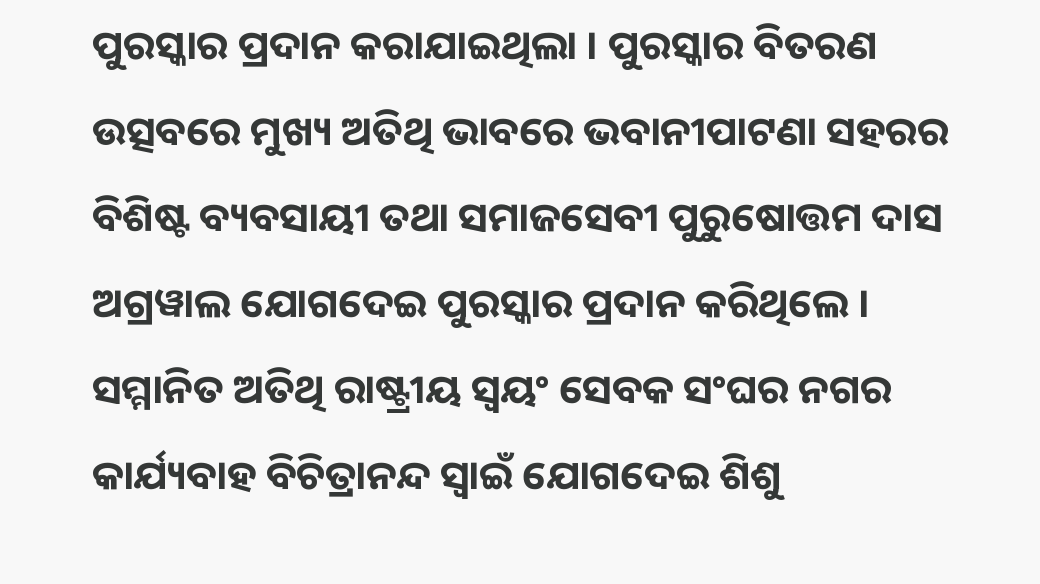ପୁରସ୍କାର ପ୍ରଦାନ କରାଯାଇଥିଲା । ପୁରସ୍କାର ବିତରଣ ଉତ୍ସବରେ ମୁଖ୍ୟ ଅତିଥି ଭାବରେ ଭବାନୀପାଟଣା ସହରର ବିଶିଷ୍ଟ ବ୍ୟବସାୟୀ ତଥା ସମାଜସେବୀ ପୁରୁଷୋତ୍ତମ ଦାସ ଅଗ୍ରୱାଲ ଯୋଗଦେଇ ପୁରସ୍କାର ପ୍ରଦାନ କରିଥିଲେ । ସମ୍ମାନିତ ଅତିଥି ରାଷ୍ଟ୍ରୀୟ ସ୍ୱୟଂ ସେବକ ସଂଘର ନଗର କାର୍ଯ୍ୟବାହ ବିଚିତ୍ରାନନ୍ଦ ସ୍ୱାଇଁ ଯୋଗଦେଇ ଶିଶୁ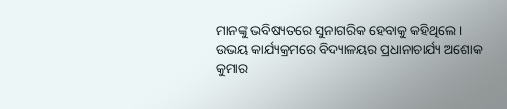ମାନଙ୍କୁ ଭବିଷ୍ୟତରେ ସୁନାଗରିକ ହେବାକୁ କହିଥିଲେ । ଉଭୟ କାର୍ଯ୍ୟକ୍ରମରେ ବିଦ୍ୟାଳୟର ପ୍ରଧାନାଚାର୍ଯ୍ୟ ଅଶୋକ କୁମାର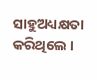ସାହୁଅଧ୍ୟକ୍ଷତା କରିଥିଲେ ।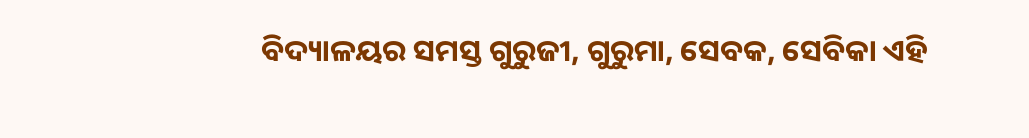ବିଦ୍ୟାଳୟର ସମସ୍ତ ଗୁରୁଜୀ, ଗୁରୁମା, ସେବକ, ସେବିକା ଏହି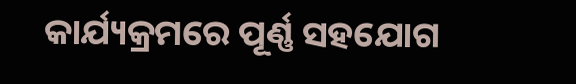କାର୍ଯ୍ୟକ୍ରମରେ ପୂର୍ଣ୍ଣ ସହଯୋଗ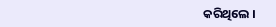କରିଥିଲେ ।